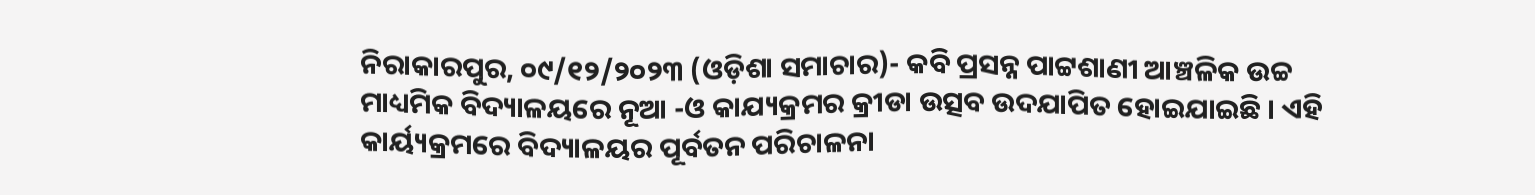ନିରାକାରପୁର, ୦୯/୧୨/୨୦୨୩ (ଓଡ଼ିଶା ସମାଚାର)- କବି ପ୍ରସନ୍ନ ପାଟ୍ଟଶାଣୀ ଆଞ୍ଚଳିକ ଉଚ୍ଚ ମାଧ୍ୟମିକ ବିଦ୍ୟାଳୟରେ ନୂଆ -ଓ କାଯ୍ୟକ୍ରମର କ୍ରୀଡା ଉତ୍ସବ ଉଦଯାପିତ ହୋଇଯାଇଛି । ଏହି କାର୍ୟ୍ୟକ୍ରମରେ ବିଦ୍ୟାଳୟର ପୂର୍ବତନ ପରିଚାଳନା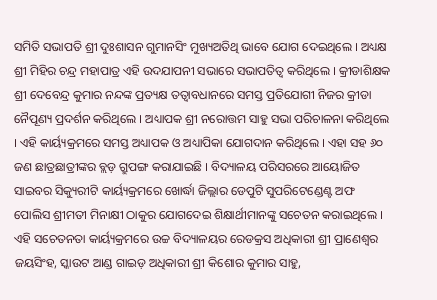ସମିତି ସଭାପତି ଶ୍ରୀ ଦୁଃଶାସନ ଗୁମାନସିଂ ମୁଖ୍ୟଅତିଥି ଭାବେ ଯୋଗ ଦେଇଥିଲେ । ଅଧ୍ୟକ୍ଷ ଶ୍ରୀ ମିହିର ଚନ୍ଦ୍ର ମହାପାତ୍ର ଏହି ଉଦଯାପନୀ ସଭାରେ ସଭାପତିତ୍ୱ କରିଥିଲେ । କ୍ରୀଡାଶିକ୍ଷକ ଶ୍ରୀ ଦେବେନ୍ଦ୍ର କୁମାର ନନ୍ଦଙ୍କ ପ୍ରତ୍ୟକ୍ଷ ତତ୍ୱାବଧାନରେ ସମସ୍ତ ପ୍ରତିଯୋଗୀ ନିଜର କ୍ରୀଡା ନୈପୂଣ୍ୟ ପ୍ରଦର୍ଶନ କରିଥିଲେ । ଅଧ୍ୟାପକ ଶ୍ରୀ ନରୋତ୍ତମ ସାହୁ ସଭା ପରିଚାଳନା କରିଥିଲେ । ଏହି କାର୍ୟ୍ୟକ୍ରମରେ ସମସ୍ତ ଅଧ୍ୟାପକ ଓ ଅଧ୍ୟାପିକା ଯୋଗଦାନ କରିଥିଲେ । ଏହା ସହ ୬୦ ଜଣ ଛାତ୍ରଛାତ୍ରୀଙ୍କର ବ୍ଲଡ଼ ଗ୍ରୁପଙ୍ଗ କରାଯାଇଛି । ବିଦ୍ୟାଳୟ ପରିସରରେ ଆୟୋଜିତ ସାଇବର ସିକ୍ୟୁରୀଟି କାର୍ୟ୍ୟକ୍ରମରେ ଖୋର୍ଦ୍ଧା ଜିଲ୍ଲାର ଡେପୁଟି ସୁପରିଟେଣ୍ଡେଣ୍ଟ ଅଫ ପୋଲିସ ଶ୍ରୀମତୀ ମିନାକ୍ଷୀ ଠାକୁର ଯୋଗଦେଇ ଶିକ୍ଷାର୍ଥୀମାନଙ୍କୁ ସଚେତନ କରାଇଥିଲେ । ଏହି ସଚେତନତା କାର୍ୟ୍ୟକ୍ରମରେ ଉଚ୍ଚ ବିଦ୍ୟାଳୟର ରେଡକ୍ରସ ଅଧିକାରୀ ଶ୍ରୀ ପ୍ରାଣେଶ୍ୱର ଜୟସିଂହ, ସ୍କାଉଟ ଆଣ୍ଡ ଗାଇଡ଼ ଅଧିକାରୀ ଶ୍ରୀ କିଶୋର କୁମାର ସାହୁ,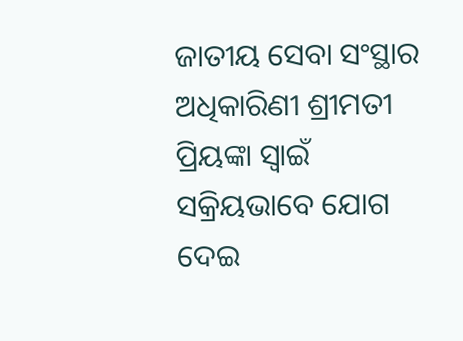ଜାତୀୟ ସେବା ସଂସ୍ଥାର ଅଧିକାରିଣୀ ଶ୍ରୀମତୀ ପ୍ରିୟଙ୍କା ସ୍ୱାଇଁ ସକ୍ରିୟଭାବେ ଯୋଗ ଦେଇ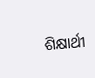ଶିକ୍ଷାର୍ଥୀ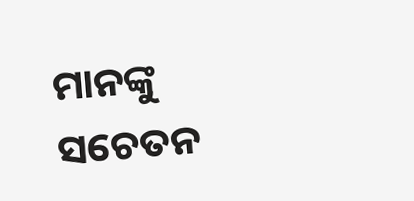ମାନଙ୍କୁ ସଚେତନ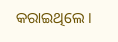କରାଇଥିଲେ ।